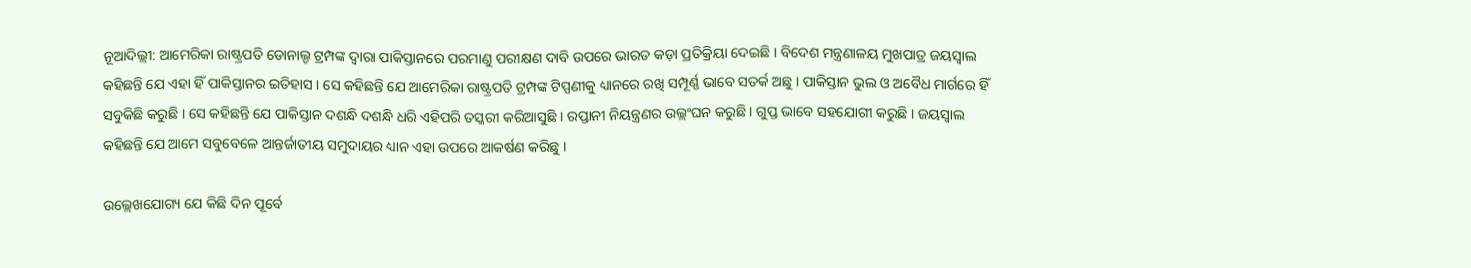ନୂଆଦିଲ୍ଲୀ: ଆମେରିକା ରାଷ୍ଟ୍ରପତି ଡୋନାଲ୍ଡ ଟ୍ରମ୍ପଙ୍କ ଦ୍ୱାରା ପାକିସ୍ତାନରେ ପରମାଣୁ ପରୀକ୍ଷଣ ଦାବି ଉପରେ ଭାରତ କଡ଼ା ପ୍ରତିକ୍ରିୟା ଦେଇଛି । ବିଦେଶ ମନ୍ତ୍ରଣାଳୟ ମୁଖପାତ୍ର ଜୟସ୍ୱାଲ କହିଛନ୍ତି ଯେ ଏହା ହିଁ ପାକିସ୍ତାନର ଇତିହାସ । ସେ କହିଛନ୍ତି ଯେ ଆମେରିକା ରାଷ୍ଟ୍ରପତି ଟ୍ରମ୍ପଙ୍କ ଟିପ୍ପଣୀକୁ ଧ୍ୟାନରେ ରଖି ସମ୍ପୂର୍ଣ୍ଣ ଭାବେ ସତର୍କ ଅଛୁ । ପାକିସ୍ତାନ ଭୁଲ ଓ ଅବୈଧ ମାର୍ଗରେ ହିଁ ସବୁକିଛି କରୁଛି । ସେ କହିଛନ୍ତି ଯେ ପାକିସ୍ତାନ ଦଶନ୍ଧି ଦଶନ୍ଧି ଧରି ଏହିପରି ତସ୍କରୀ କରିଆସୁଛି । ରପ୍ତାନୀ ନିୟନ୍ତ୍ରଣର ଉଲ୍ଲଂଘନ କରୁଛି । ଗୁପ୍ତ ଭାବେ ସହଯୋଗୀ କରୁଛି । ଜୟସ୍ୱାଲ କହିଛନ୍ତି ଯେ ଆମେ ସବୁବେଳେ ଆନ୍ତର୍ଜାତୀୟ ସମୁଦାୟର ଧ୍ୟାନ ଏହା ଉପରେ ଆକର୍ଷଣ କରିଛୁ ।

ଉଲ୍ଲେଖଯୋଗ୍ୟ ଯେ କିଛି ଦିନ ପୂର୍ବେ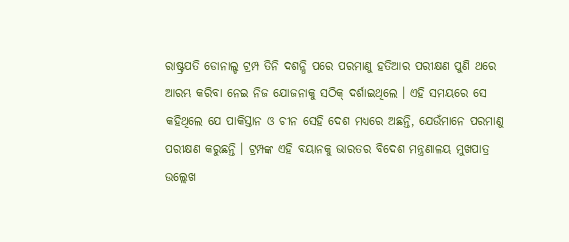ରାଷ୍ଟ୍ରପତି ଡୋନାଲ୍ଡ ଟ୍ରମ୍ପ ତିନି ଦଶନ୍ଧି ପରେ ପରମାଣୁ ହତିଆର ପରୀକ୍ଷଣ ପୁଣି ଥରେ ଆରମ୍ଭ କରିବା ନେଇ ନିଜ ଯୋଜନାକୁ ସଠିକ୍ ଦର୍ଶାଇଥିଲେ । ଏହି ସମୟରେ ସେ କହିଥିଲେ ଯେ ପାକିସ୍ତାନ ଓ ଚୀନ ସେହି ଦେଶ ମଧ୍ୟରେ ଅଛନ୍ତି, ଯେଉଁମାନେ ପରମାଣୁ ପରୀକ୍ଷଣ କରୁଛନ୍ତି । ଟ୍ରମ୍ପଙ୍କ ଏହି ବୟାନକୁ ଭାରତର ବିଦେଶ ମନ୍ତ୍ରଣାଳୟ ମୁଖପାତ୍ର ଉଲ୍ଲେଖ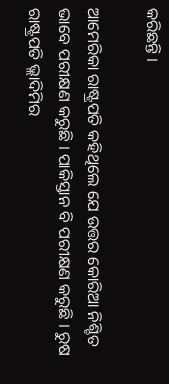କରିଛନ୍ତି ।

ଆମେରିକା ରାଷ୍ଟ୍ରପତି କହିଥିଲେ ଯେ ଉତ୍ତର କୋରିଆ ନିଶ୍ଚିତ ଭାବେ ପରୀକ୍ଷଣ କରୁଛି । ପାକିସ୍ତାନ ବି ପରୀକ୍ଷଣ କରୁଛି । ରୁଷ ରାଷ୍ଟ୍ରପତି ଭ୍ଲାଦିମିର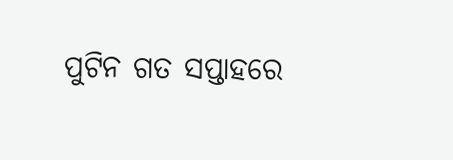ପୁଟିନ ଗତ ସପ୍ତାହରେ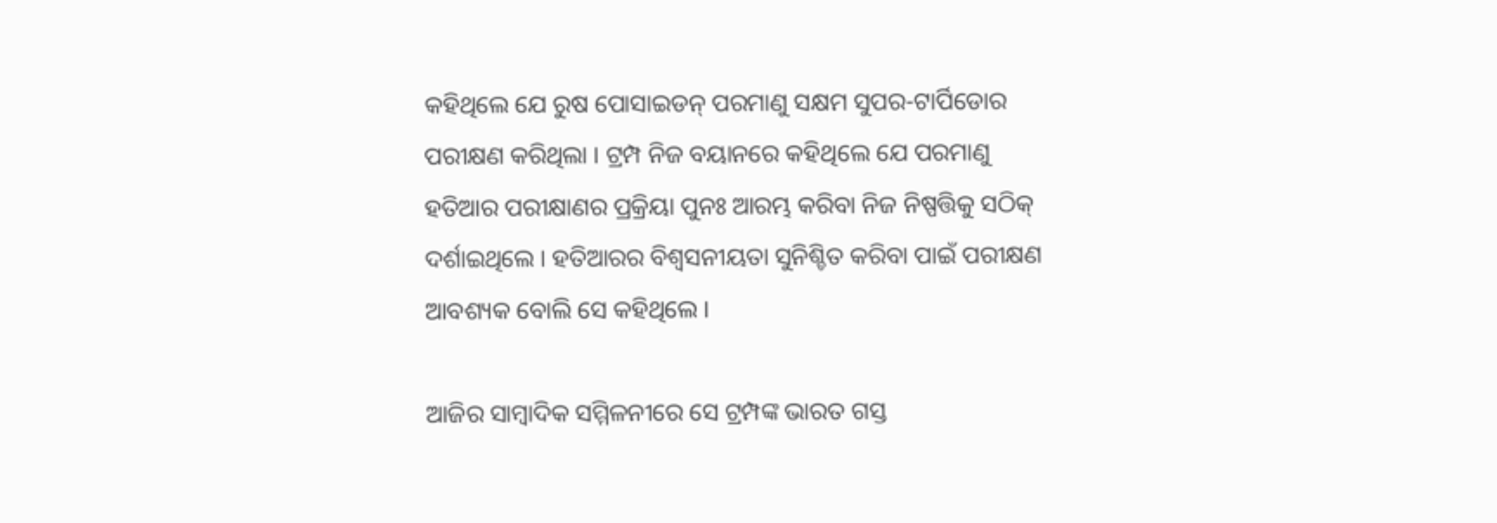କହିଥିଲେ ଯେ ରୁଷ ପୋସାଇଡନ୍ ପରମାଣୁ ସକ୍ଷମ ସୁପର-ଟାର୍ପିଡୋର ପରୀକ୍ଷଣ କରିଥିଲା । ଟ୍ରମ୍ପ ନିଜ ବୟାନରେ କହିଥିଲେ ଯେ ପରମାଣୁ ହତିଆର ପରୀକ୍ଷାଣର ପ୍ରକ୍ରିୟା ପୁନଃ ଆରମ୍ଭ କରିବା ନିଜ ନିଷ୍ପତ୍ତିକୁ ସଠିକ୍ ଦର୍ଶାଇଥିଲେ । ହତିଆରର ବିଶ୍ୱସନୀୟତା ସୁନିଶ୍ଚିତ କରିବା ପାଇଁ ପରୀକ୍ଷଣ ଆବଶ୍ୟକ ବୋଲି ସେ କହିଥିଲେ ।

ଆଜିର ସାମ୍ୱାଦିକ ସମ୍ମିଳନୀରେ ସେ ଟ୍ରମ୍ପଙ୍କ ଭାରତ ଗସ୍ତ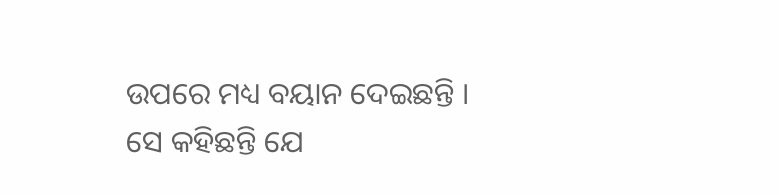ଉପରେ ମଧ୍ୟ ବୟାନ ଦେଇଛନ୍ତି । ସେ କହିଛନ୍ତି ଯେ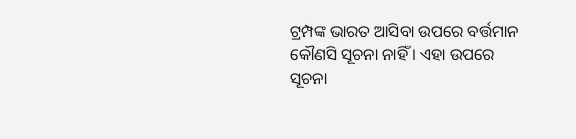ଟ୍ରମ୍ପଙ୍କ ଭାରତ ଆସିବା ଉପରେ ବର୍ତ୍ତମାନ କୌଣସି ସୂଚନା ନାହିଁ । ଏହା ଉପରେ ସୂଚନା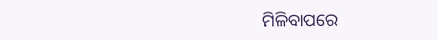ମିଳିବାପରେ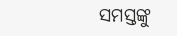ସମସ୍ତଙ୍କୁ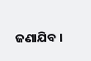ଜଣାଯିବ ।